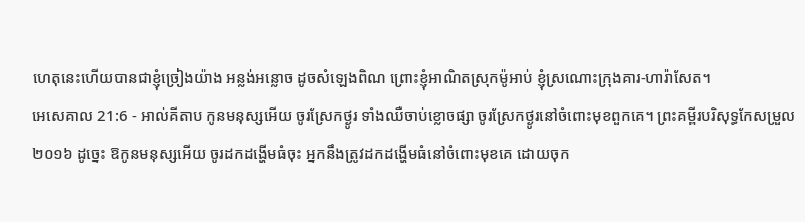ហេតុនេះហើយបានជាខ្ញុំច្រៀងយ៉ាង អន្លង់អន្លោច ដូចសំឡេងពិណ ព្រោះខ្ញុំអាណិតស្រុកម៉ូអាប់ ខ្ញុំស្រណោះក្រុងគារ-ហារ៉ាសែត។
អេសេគាល 21:6 - អាល់គីតាប កូនមនុស្សអើយ ចូរស្រែកថ្ងូរ ទាំងឈឺចាប់ខ្លោចផ្សា ចូរស្រែកថ្ងូរនៅចំពោះមុខពួកគេ។ ព្រះគម្ពីរបរិសុទ្ធកែសម្រួល ២០១៦ ដូច្នេះ ឱកូនមនុស្សអើយ ចូរដកដង្ហើមធំចុះ អ្នកនឹងត្រូវដកដង្ហើមធំនៅចំពោះមុខគេ ដោយចុក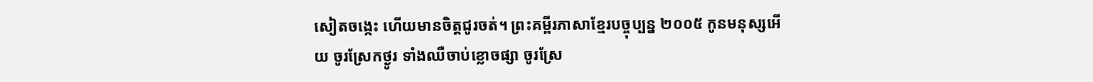សៀតចង្កេះ ហើយមានចិត្តជូរចត់។ ព្រះគម្ពីរភាសាខ្មែរបច្ចុប្បន្ន ២០០៥ កូនមនុស្សអើយ ចូរស្រែកថ្ងូរ ទាំងឈឺចាប់ខ្លោចផ្សា ចូរស្រែ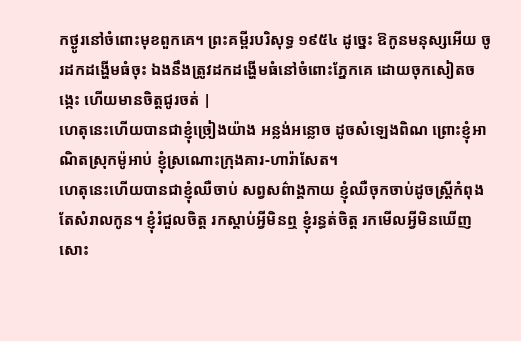កថ្ងូរនៅចំពោះមុខពួកគេ។ ព្រះគម្ពីរបរិសុទ្ធ ១៩៥៤ ដូច្នេះ ឱកូនមនុស្សអើយ ចូរដកដង្ហើមធំចុះ ឯងនឹងត្រូវដកដង្ហើមធំនៅចំពោះភ្នែកគេ ដោយចុកសៀតចង្កេះ ហើយមានចិត្តជូរចត់ |
ហេតុនេះហើយបានជាខ្ញុំច្រៀងយ៉ាង អន្លង់អន្លោច ដូចសំឡេងពិណ ព្រោះខ្ញុំអាណិតស្រុកម៉ូអាប់ ខ្ញុំស្រណោះក្រុងគារ-ហារ៉ាសែត។
ហេតុនេះហើយបានជាខ្ញុំឈឺចាប់ សព្វសព៌ាង្គកាយ ខ្ញុំឈឺចុកចាប់ដូចស្ត្រីកំពុងតែសំរាលកូន។ ខ្ញុំរំជួលចិត្ត រកស្ដាប់អ្វីមិនឮ ខ្ញុំរន្ធត់ចិត្ត រកមើលអ្វីមិនឃើញសោះ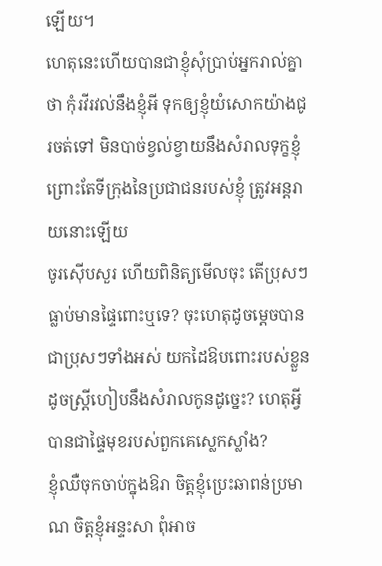ឡើយ។
ហេតុនេះហើយបានជាខ្ញុំសុំប្រាប់អ្នករាល់គ្នាថា កុំរវីរវល់នឹងខ្ញុំអី ទុកឲ្យខ្ញុំយំសោកយ៉ាងជូរចត់ទៅ មិនបាច់ខ្វល់ខ្វាយនឹងសំរាលទុក្ខខ្ញុំ ព្រោះតែទីក្រុងនៃប្រជាជនរបស់ខ្ញុំ ត្រូវអន្តរាយនោះឡើយ
ចូរស៊ើបសួរ ហើយពិនិត្យមើលចុះ តើប្រុសៗធ្លាប់មានផ្ទៃពោះឬទេ? ចុះហេតុដូចម្ដេចបានជាប្រុសៗទាំងអស់ យកដៃឱបពោះរបស់ខ្លួន ដូចស្ត្រីហៀបនឹងសំរាលកូនដូច្នេះ? ហេតុអ្វីបានជាផ្ទៃមុខរបស់ពួកគេស្លេកស្លាំង?
ខ្ញុំឈឺចុកចាប់ក្នុងឱរា ចិត្តខ្ញុំប្រេះឆាពន់ប្រមាណ ចិត្តខ្ញុំអន្ទះសា ពុំអាច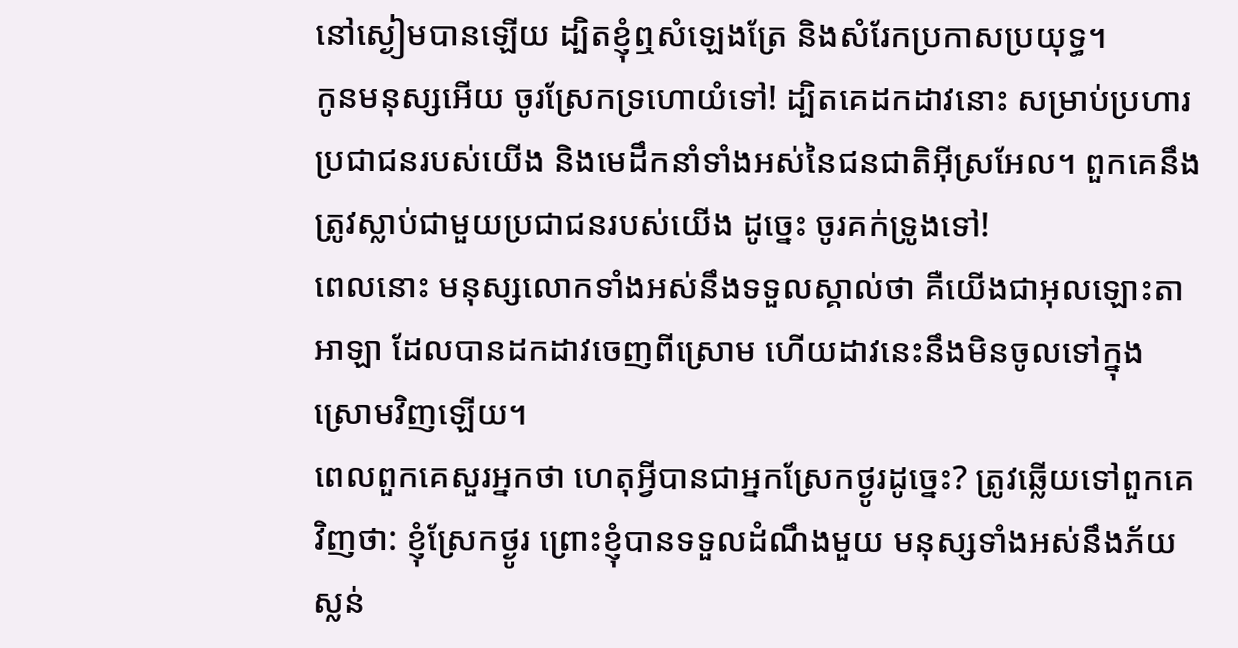នៅស្ងៀមបានឡើយ ដ្បិតខ្ញុំឮសំឡេងត្រែ និងសំរែកប្រកាសប្រយុទ្ធ។
កូនមនុស្សអើយ ចូរស្រែកទ្រហោយំទៅ! ដ្បិតគេដកដាវនោះ សម្រាប់ប្រហារប្រជាជនរបស់យើង និងមេដឹកនាំទាំងអស់នៃជនជាតិអ៊ីស្រអែល។ ពួកគេនឹងត្រូវស្លាប់ជាមួយប្រជាជនរបស់យើង ដូច្នេះ ចូរគក់ទ្រូងទៅ!
ពេលនោះ មនុស្សលោកទាំងអស់នឹងទទួលស្គាល់ថា គឺយើងជាអុលឡោះតាអាឡា ដែលបានដកដាវចេញពីស្រោម ហើយដាវនេះនឹងមិនចូលទៅក្នុងស្រោមវិញឡើយ។
ពេលពួកគេសួរអ្នកថា ហេតុអ្វីបានជាអ្នកស្រែកថ្ងូរដូច្នេះ? ត្រូវឆ្លើយទៅពួកគេវិញថា: ខ្ញុំស្រែកថ្ងូរ ព្រោះខ្ញុំបានទទួលដំណឹងមួយ មនុស្សទាំងអស់នឹងភ័យស្លន់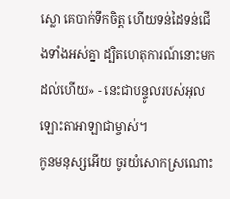ស្លោ គេបាក់ទឹកចិត្ត ហើយទន់ដៃទន់ជើងទាំងអស់គ្នា ដ្បិតហេតុការណ៍នោះមកដល់ហើយ» - នេះជាបន្ទូលរបស់អុលឡោះតាអាឡាជាម្ចាស់។
កូនមនុស្សអើយ ចូរយំសោកស្រណោះ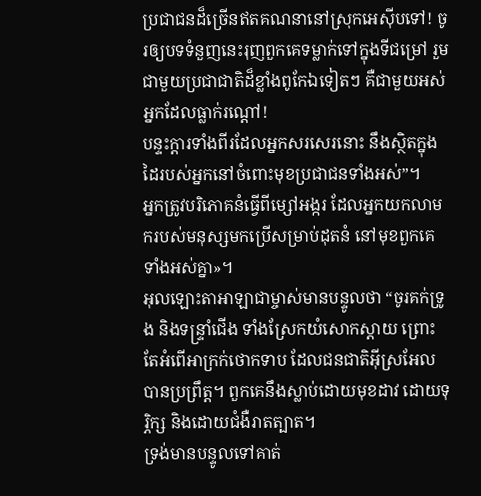ប្រជាជនដ៏ច្រើនឥតគណនានៅស្រុកអេស៊ីបទៅ! ចូរឲ្យបទទំនួញនេះរុញពួកគេទម្លាក់ទៅក្នុងទីជម្រៅ រួមជាមួយប្រជាជាតិដ៏ខ្លាំងពូកែឯទៀតៗ គឺជាមួយអស់អ្នកដែលធ្លាក់រណ្ដៅ!
បន្ទះក្ដារទាំងពីរដែលអ្នកសរសេរនោះ នឹងស្ថិតក្នុងដៃរបស់អ្នកនៅចំពោះមុខប្រជាជនទាំងអស់”។
អ្នកត្រូវបរិភោគនំធ្វើពីម្សៅអង្ករ ដែលអ្នកយកលាមករបស់មនុស្សមកប្រើសម្រាប់ដុតនំ នៅមុខពួកគេទាំងអស់គ្នា»។
អុលឡោះតាអាឡាជាម្ចាស់មានបន្ទូលថា “ចូរគក់ទ្រូង និងទន្ទ្រាំជើង ទាំងស្រែកយំសោកស្ដាយ ព្រោះតែអំពើអាក្រក់ថោកទាប ដែលជនជាតិអ៊ីស្រអែលបានប្រព្រឹត្ត។ ពួកគេនឹងស្លាប់ដោយមុខដាវ ដោយទុរ្ភិក្ស និងដោយជំងឺរាតត្បាត។
ទ្រង់មានបន្ទូលទៅគាត់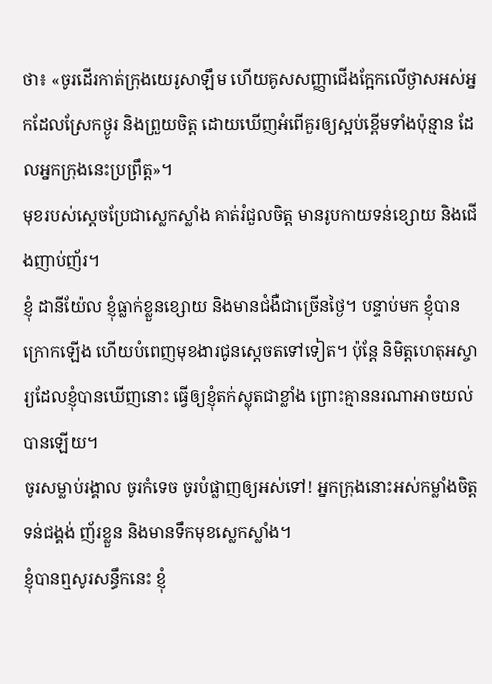ថា៖ «ចូរដើរកាត់ក្រុងយេរូសាឡឹម ហើយគូសសញ្ញាជើងក្អែកលើថ្ងាសអស់អ្នកដែលស្រែកថ្ងូរ និងព្រួយចិត្ត ដោយឃើញអំពើគួរឲ្យស្អប់ខ្ពើមទាំងប៉ុន្មាន ដែលអ្នកក្រុងនេះប្រព្រឹត្ត»។
មុខរបស់ស្តេចប្រែជាស្លេកស្លាំង គាត់រំជួលចិត្ត មានរូបកាយទន់ខ្សោយ និងជើងញាប់ញ័រ។
ខ្ញុំ ដានីយ៉ែល ខ្ញុំធ្លាក់ខ្លួនខ្សោយ និងមានជំងឺជាច្រើនថ្ងៃ។ បន្ទាប់មក ខ្ញុំបានក្រោកឡើង ហើយបំពេញមុខងារជូនស្តេចតទៅទៀត។ ប៉ុន្តែ និមិត្តហេតុអស្ចារ្យដែលខ្ញុំបានឃើញនោះ ធ្វើឲ្យខ្ញុំតក់ស្លុតជាខ្លាំង ព្រោះគ្មាននរណាអាចយល់បានឡើយ។
ចូរសម្លាប់រង្គាល ចូរកំទេច ចូរបំផ្លាញឲ្យអស់ទៅ! អ្នកក្រុងនោះអស់កម្លាំងចិត្ត ទន់ជង្គង់ ញ័រខ្លួន និងមានទឹកមុខស្លេកស្លាំង។
ខ្ញុំបានឮសូរសន្ធឹកនេះ ខ្ញុំ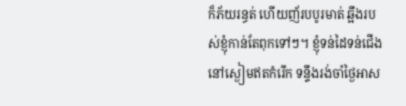ក៏ភ័យរន្ធត់ ហើយញ័របបូរមាត់ ឆ្អឹងរបស់ខ្ញុំកាន់តែពុកទៅៗ។ ខ្ញុំទន់ដៃទន់ជើង នៅស្ងៀមឥតកំរើក ទន្ទឹងរង់ចាំថ្ងៃអាស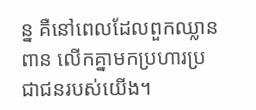ន្ន គឺនៅពេលដែលពួកឈ្លានពាន លើកគ្នាមកប្រហារប្រជាជនរបស់យើង។